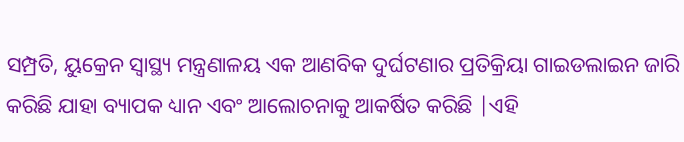ସମ୍ପ୍ରତି, ୟୁକ୍ରେନ ସ୍ୱାସ୍ଥ୍ୟ ମନ୍ତ୍ରଣାଳୟ ଏକ ଆଣବିକ ଦୁର୍ଘଟଣାର ପ୍ରତିକ୍ରିୟା ଗାଇଡଲାଇନ ଜାରି କରିଛି ଯାହା ବ୍ୟାପକ ଧ୍ୟାନ ଏବଂ ଆଲୋଚନାକୁ ଆକର୍ଷିତ କରିଛି |ଏହି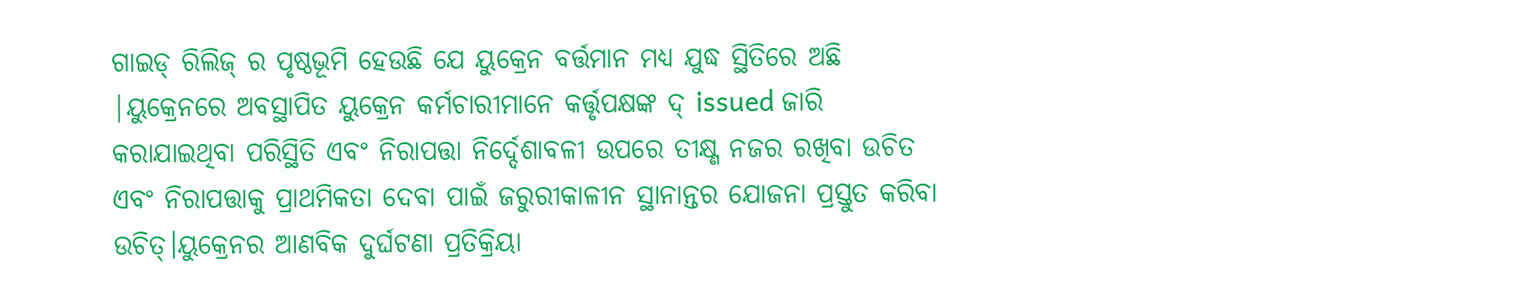ଗାଇଡ୍ ରିଲିଜ୍ ର ପୃଷ୍ଠଭୂମି ହେଉଛି ଯେ ୟୁକ୍ରେନ ବର୍ତ୍ତମାନ ମଧ୍ୟ ଯୁଦ୍ଧ ସ୍ଥିତିରେ ଅଛି |ୟୁକ୍ରେନରେ ଅବସ୍ଥାପିତ ୟୁକ୍ରେନ କର୍ମଚାରୀମାନେ କର୍ତ୍ତୃପକ୍ଷଙ୍କ ଦ୍ issued ଜାରି କରାଯାଇଥିବା ପରିସ୍ଥିତି ଏବଂ ନିରାପତ୍ତା ନିର୍ଦ୍ଦେଶାବଳୀ ଉପରେ ତୀକ୍ଷ୍ଣ ନଜର ରଖିବା ଉଚିତ ଏବଂ ନିରାପତ୍ତାକୁ ପ୍ରାଥମିକତା ଦେବା ପାଇଁ ଜରୁରୀକାଳୀନ ସ୍ଥାନାନ୍ତର ଯୋଜନା ପ୍ରସ୍ତୁତ କରିବା ଉଚିତ୍।ୟୁକ୍ରେନର ଆଣବିକ ଦୁର୍ଘଟଣା ପ୍ରତିକ୍ରିୟା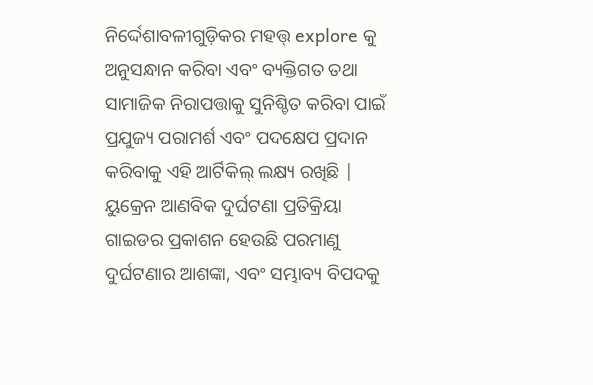ନିର୍ଦ୍ଦେଶାବଳୀଗୁଡ଼ିକର ମହତ୍ତ୍ explore କୁ ଅନୁସନ୍ଧାନ କରିବା ଏବଂ ବ୍ୟକ୍ତିଗତ ତଥା ସାମାଜିକ ନିରାପତ୍ତାକୁ ସୁନିଶ୍ଚିତ କରିବା ପାଇଁ ପ୍ରଯୁଜ୍ୟ ପରାମର୍ଶ ଏବଂ ପଦକ୍ଷେପ ପ୍ରଦାନ କରିବାକୁ ଏହି ଆର୍ଟିକିଲ୍ ଲକ୍ଷ୍ୟ ରଖିଛି |
ୟୁକ୍ରେନ ଆଣବିକ ଦୁର୍ଘଟଣା ପ୍ରତିକ୍ରିୟା ଗାଇଡର ପ୍ରକାଶନ ହେଉଛି ପରମାଣୁ ଦୁର୍ଘଟଣାର ଆଶଙ୍କା, ଏବଂ ସମ୍ଭାବ୍ୟ ବିପଦକୁ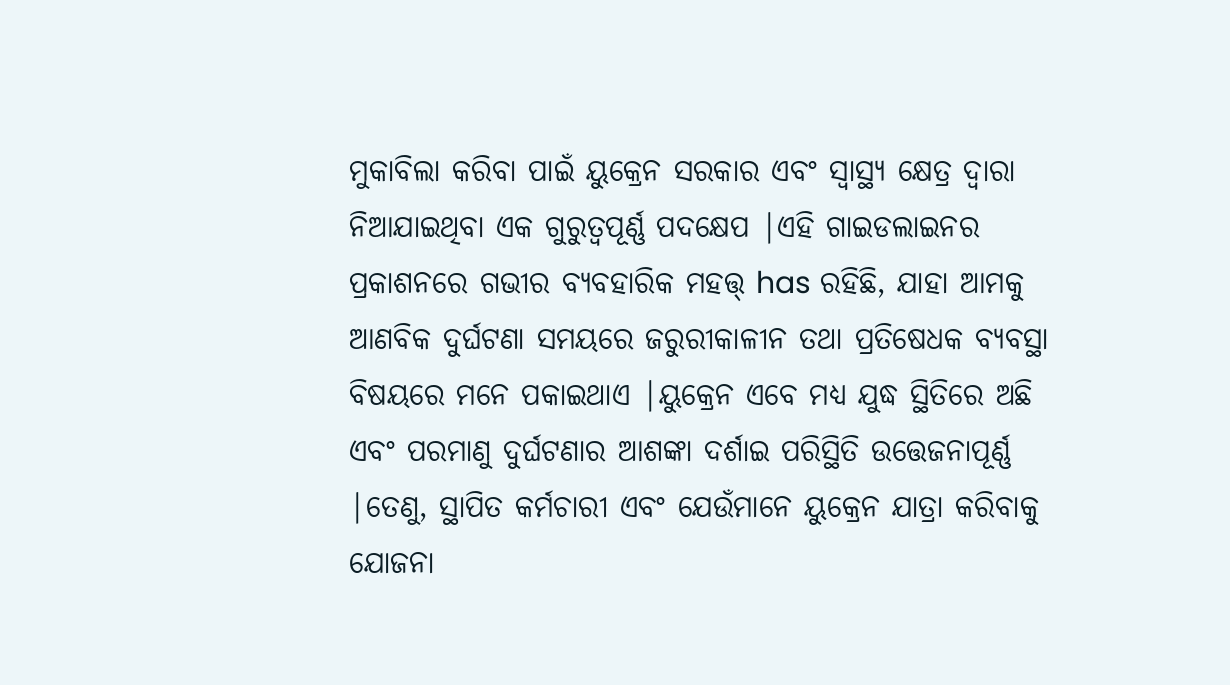ମୁକାବିଲା କରିବା ପାଇଁ ୟୁକ୍ରେନ ସରକାର ଏବଂ ସ୍ୱାସ୍ଥ୍ୟ କ୍ଷେତ୍ର ଦ୍ୱାରା ନିଆଯାଇଥିବା ଏକ ଗୁରୁତ୍ୱପୂର୍ଣ୍ଣ ପଦକ୍ଷେପ |ଏହି ଗାଇଡଲାଇନର ପ୍ରକାଶନରେ ଗଭୀର ବ୍ୟବହାରିକ ମହତ୍ତ୍ has ରହିଛି, ଯାହା ଆମକୁ ଆଣବିକ ଦୁର୍ଘଟଣା ସମୟରେ ଜରୁରୀକାଳୀନ ତଥା ପ୍ରତିଷେଧକ ବ୍ୟବସ୍ଥା ବିଷୟରେ ମନେ ପକାଇଥାଏ |ୟୁକ୍ରେନ ଏବେ ମଧ୍ୟ ଯୁଦ୍ଧ ସ୍ଥିତିରେ ଅଛି ଏବଂ ପରମାଣୁ ଦୁର୍ଘଟଣାର ଆଶଙ୍କା ଦର୍ଶାଇ ପରିସ୍ଥିତି ଉତ୍ତେଜନାପୂର୍ଣ୍ଣ |ତେଣୁ, ସ୍ଥାପିତ କର୍ମଚାରୀ ଏବଂ ଯେଉଁମାନେ ୟୁକ୍ରେନ ଯାତ୍ରା କରିବାକୁ ଯୋଜନା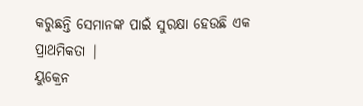କରୁଛନ୍ତି ସେମାନଙ୍କ ପାଇଁ ସୁରକ୍ଷା ହେଉଛି ଏକ ପ୍ରାଥମିକତା |
ୟୁକ୍ରେନ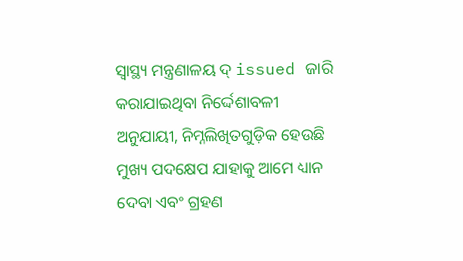ସ୍ୱାସ୍ଥ୍ୟ ମନ୍ତ୍ରଣାଳୟ ଦ୍ issued ଜାରି କରାଯାଇଥିବା ନିର୍ଦ୍ଦେଶାବଳୀ ଅନୁଯାୟୀ, ନିମ୍ନଲିଖିତଗୁଡ଼ିକ ହେଉଛି ମୁଖ୍ୟ ପଦକ୍ଷେପ ଯାହାକୁ ଆମେ ଧ୍ୟାନ ଦେବା ଏବଂ ଗ୍ରହଣ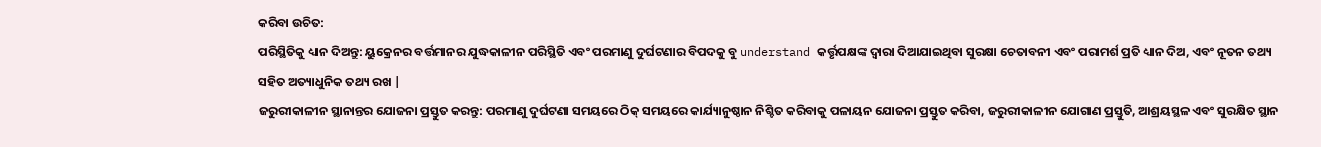କରିବା ଉଚିତ:
ପରିସ୍ଥିତିକୁ ଧ୍ୟାନ ଦିଅନ୍ତୁ: ୟୁକ୍ରେନର ବର୍ତ୍ତମାନର ଯୁଦ୍ଧକାଳୀନ ପରିସ୍ଥିତି ଏବଂ ପରମାଣୁ ଦୁର୍ଘଟଣାର ବିପଦକୁ ବୁ understand କର୍ତ୍ତୃପକ୍ଷଙ୍କ ଦ୍ୱାରା ଦିଆଯାଇଥିବା ସୁରକ୍ଷା ଚେତାବନୀ ଏବଂ ପରାମର୍ଶ ପ୍ରତି ଧ୍ୟାନ ଦିଅ, ଏବଂ ନୂତନ ତଥ୍ୟ ସହିତ ଅତ୍ୟାଧୁନିକ ତଥ୍ୟ ରଖ |
ଜରୁରୀକାଳୀନ ସ୍ଥାନାନ୍ତର ଯୋଜନା ପ୍ରସ୍ତୁତ କରନ୍ତୁ: ପରମାଣୁ ଦୁର୍ଘଟଣା ସମୟରେ ଠିକ୍ ସମୟରେ କାର୍ଯ୍ୟାନୁଷ୍ଠାନ ନିଶ୍ଚିତ କରିବାକୁ ପଳାୟନ ଯୋଜନା ପ୍ରସ୍ତୁତ କରିବା, ଜରୁରୀକାଳୀନ ଯୋଗାଣ ପ୍ରସ୍ତୁତି, ଆଶ୍ରୟସ୍ଥଳ ଏବଂ ସୁରକ୍ଷିତ ସ୍ଥାନ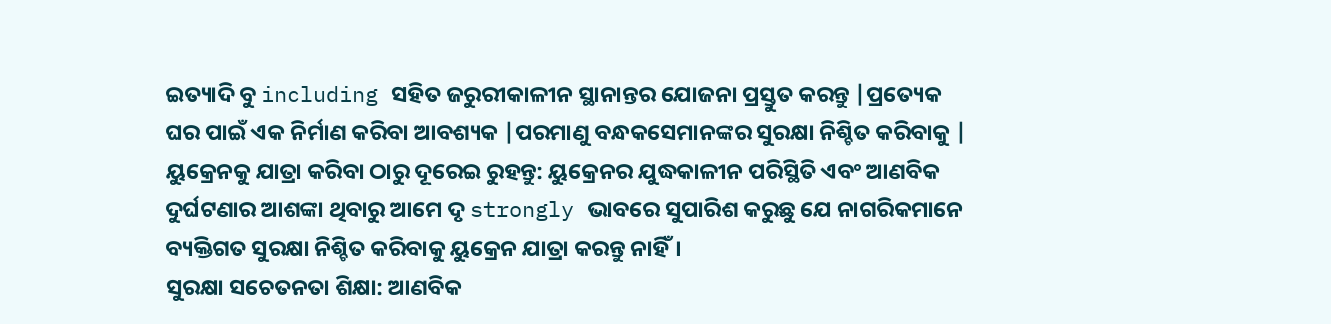ଇତ୍ୟାଦି ବୁ including ସହିତ ଜରୁରୀକାଳୀନ ସ୍ଥାନାନ୍ତର ଯୋଜନା ପ୍ରସ୍ତୁତ କରନ୍ତୁ |ପ୍ରତ୍ୟେକ ଘର ପାଇଁ ଏକ ନିର୍ମାଣ କରିବା ଆବଶ୍ୟକ |ପରମାଣୁ ବନ୍ଧକସେମାନଙ୍କର ସୁରକ୍ଷା ନିଶ୍ଚିତ କରିବାକୁ |
ୟୁକ୍ରେନକୁ ଯାତ୍ରା କରିବା ଠାରୁ ଦୂରେଇ ରୁହନ୍ତୁ: ୟୁକ୍ରେନର ଯୁଦ୍ଧକାଳୀନ ପରିସ୍ଥିତି ଏବଂ ଆଣବିକ ଦୁର୍ଘଟଣାର ଆଶଙ୍କା ଥିବାରୁ ଆମେ ଦୃ strongly ଭାବରେ ସୁପାରିଶ କରୁଛୁ ଯେ ନାଗରିକମାନେ ବ୍ୟକ୍ତିଗତ ସୁରକ୍ଷା ନିଶ୍ଚିତ କରିବାକୁ ୟୁକ୍ରେନ ଯାତ୍ରା କରନ୍ତୁ ନାହିଁ।
ସୁରକ୍ଷା ସଚେତନତା ଶିକ୍ଷା: ଆଣବିକ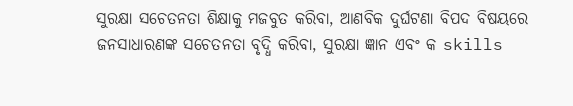ସୁରକ୍ଷା ସଚେତନତା ଶିକ୍ଷାକୁ ମଜବୁତ କରିବା, ଆଣବିକ ଦୁର୍ଘଟଣା ବିପଦ ବିଷୟରେ ଜନସାଧାରଣଙ୍କ ସଚେତନତା ବୃଦ୍ଧି କରିବା, ସୁରକ୍ଷା ଜ୍ଞାନ ଏବଂ କ skills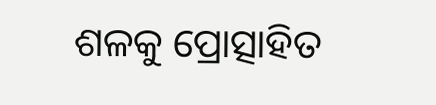ଶଳକୁ ପ୍ରୋତ୍ସାହିତ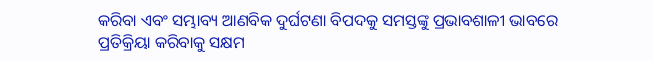କରିବା ଏବଂ ସମ୍ଭାବ୍ୟ ଆଣବିକ ଦୁର୍ଘଟଣା ବିପଦକୁ ସମସ୍ତଙ୍କୁ ପ୍ରଭାବଶାଳୀ ଭାବରେ ପ୍ରତିକ୍ରିୟା କରିବାକୁ ସକ୍ଷମ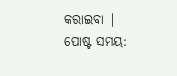କରାଇବା |
ପୋଷ୍ଟ ସମୟ: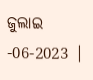ଜୁଲାଇ -06-2023 |